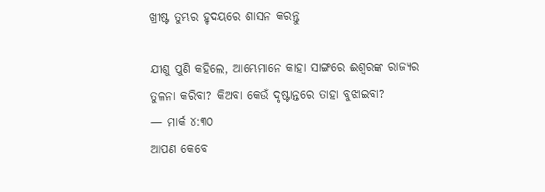ଖ୍ରୀଷ୍ଟ ତୁମ୍ଭର ହୃଦୟରେ ଶାସନ କରନ୍ତୁ

ଯୀଶୁ ପୁଣି କହିଲେ, ଆମ୍ଭେମାନେ କାହା ସାଙ୍ଗରେ ଈଶ୍ଵରଙ୍କ ରାଜ୍ୟର ତୁଳନା କରିବା? କିଅବା କେଉଁ ଦୃଷ୍ଟାନ୍ତରେ ତାହା ବୁଝାଇବା?
— ମାର୍କ ୪:୩୦
ଆପଣ କେବେ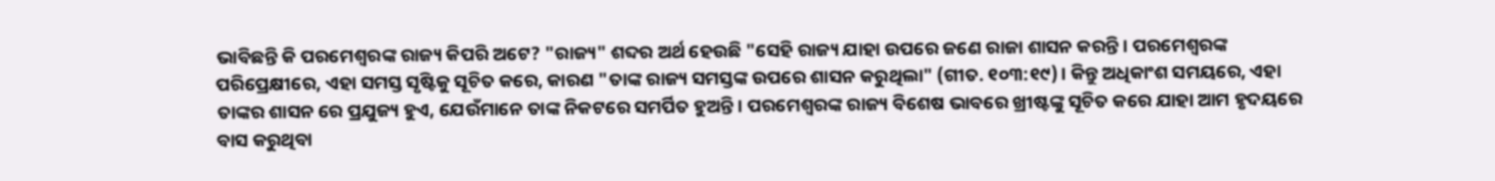ଭାବିଛନ୍ତି କି ପରମେଶ୍ୱରଙ୍କ ରାଜ୍ୟ କିପରି ଅଟେ? "ରାଜ୍ୟ" ଶବ୍ଦର ଅର୍ଥ ହେଉଛି "ସେହି ରାଜ୍ୟ ଯାହା ଉପରେ ଜଣେ ରାଜା ଶାସନ କରନ୍ତି। ପରମେଶ୍ୱରଙ୍କ ପରିପ୍ରେକ୍ଷୀରେ, ଏହା ସମସ୍ତ ସୃଷ୍ଟିକୁ ସୂଚିତ କରେ, କାରଣ "ତାଙ୍କ ରାଜ୍ୟ ସମସ୍ତଙ୍କ ଉପରେ ଶାସନ କରୁଥିଲା" (ଗୀତ. ୧୦୩:୧୯)। କିନ୍ତୁ ଅଧିକାଂଶ ସମୟରେ, ଏହା ତାଙ୍କର ଶାସନ ରେ ପ୍ରଯୁଜ୍ୟ ହୁଏ, ଯେଉଁମାନେ ତାଙ୍କ ନିକଟରେ ସମର୍ପିତ ହୁଅନ୍ତି। ପରମେଶ୍ୱରଙ୍କ ରାଜ୍ୟ ବିଶେଷ ଭାବରେ ଖ୍ରୀଷ୍ଟଙ୍କୁ ସୂଚିତ କରେ ଯାହା ଆମ ହୃଦୟରେ ବାସ କରୁଥିବା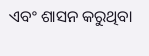ଏବଂ ଶାସନ କରୁଥିବା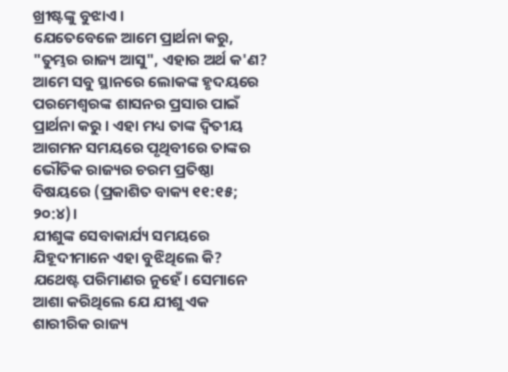ଖ୍ରୀଷ୍ଟଙ୍କୁ ବୁଝାଏ ।
ଯେତେବେଳେ ଆମେ ପ୍ରାର୍ଥନା କରୁ, "ତୁମ୍ଭର ରାଜ୍ୟ ଆସୁ", ଏହାର ଅର୍ଥ କ'ଣ? ଆମେ ସବୁ ସ୍ଥାନରେ ଲୋକଙ୍କ ହୃଦୟରେ ପରମେଶ୍ୱରଙ୍କ ଶାସନର ପ୍ରସାର ପାଇଁ ପ୍ରାର୍ଥନା କରୁ । ଏହା ମଧ୍ୟ ତାଙ୍କ ଦ୍ଵିତୀୟ ଆଗମନ ସମୟରେ ପୃଥିବୀରେ ତାଙ୍କର ଭୌତିକ ରାଜ୍ୟର ଚରମ ପ୍ରତିଷ୍ଠା ବିଷୟରେ (ପ୍ରକାଶିତ ବାକ୍ୟ ୧୧:୧୫; ୨୦:୪)।
ଯୀଶୁଙ୍କ ସେବାକାର୍ଯ୍ୟ ସମୟରେ ଯିହୂଦୀମାନେ ଏହା ବୁଝିଥିଲେ କି? ଯଥେଷ୍ଟ ପରିମାଣର ନୁହେଁ। ସେମାନେ ଆଶା କରିଥିଲେ ଯେ ଯୀଶୁ ଏକ ଶାରୀରିକ ରାଜ୍ୟ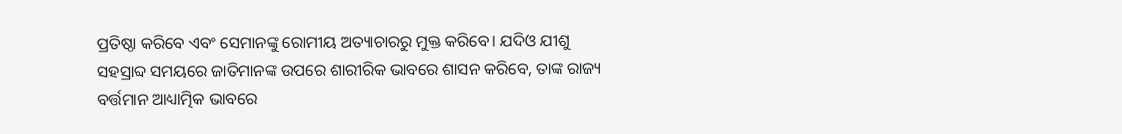ପ୍ରତିଷ୍ଠା କରିବେ ଏବଂ ସେମାନଙ୍କୁ ରୋମୀୟ ଅତ୍ୟାଚାରରୁ ମୁକ୍ତ କରିବେ। ଯଦିଓ ଯୀଶୁ ସହସ୍ରାବ୍ଦ ସମୟରେ ଜାତିମାନଙ୍କ ଉପରେ ଶାରୀରିକ ଭାବରେ ଶାସନ କରିବେ, ତାଙ୍କ ରାଜ୍ୟ ବର୍ତ୍ତମାନ ଆଧ୍ୟାତ୍ମିକ ଭାବରେ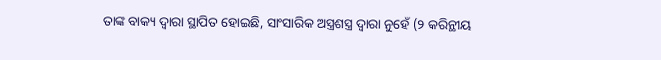ତାଙ୍କ ବାକ୍ୟ ଦ୍ୱାରା ସ୍ଥାପିତ ହୋଇଛି, ସାଂସାରିକ ଅସ୍ତ୍ରଶସ୍ତ୍ର ଦ୍ୱାରା ନୁହେଁ (୨ କରିନ୍ଥୀୟ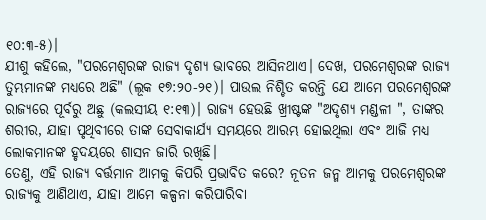୧୦:୩-୫)।
ଯୀଶୁ କହିଲେ, "ପରମେଶ୍ୱରଙ୍କ ରାଜ୍ୟ ଦୃଶ୍ୟ ଭାବରେ ଆସିନଥାଏ। ଦେଖ, ପରମେଶ୍ୱରଙ୍କ ରାଜ୍ୟ ତୁମ୍ଭମାନଙ୍କ ମଧ୍ୟରେ ଅଛି" (ଲୂକ ୧୭:୨୦-୨୧)। ପାଉଲ ନିଶ୍ଚିତ କରନ୍ତି ଯେ ଆମେ ପରମେଶ୍ୱରଙ୍କ ରାଜ୍ୟରେ ପୂର୍ବରୁ ଅଛୁ (କଲସୀୟ ୧:୧୩)। ରାଜ୍ୟ ହେଉଛି ଖ୍ରୀଷ୍ଟଙ୍କ "ଅଦୃଶ୍ୟ ମଣ୍ଡଳୀ ", ତାଙ୍କର ଶରୀର, ଯାହା ପୃଥିବୀରେ ତାଙ୍କ ସେବାକାର୍ଯ୍ୟ ସମୟରେ ଆରମ୍ଭ ହୋଇଥିଲା ଏବଂ ଆଜି ମଧ୍ୟ ଲୋକମାନଙ୍କ ହୃଦୟରେ ଶାସନ ଜାରି ରଖିଛି।
ତେଣୁ, ଏହି ରାଜ୍ୟ ବର୍ତ୍ତମାନ ଆମକୁ କିପରି ପ୍ରଭାବିତ କରେ? ନୂତନ ଜନ୍ମ ଆମକୁ ପରମେଶ୍ୱରଙ୍କ ରାଜ୍ୟକୁ ଆଣିଥାଏ, ଯାହା ଆମେ କଳ୍ପନା କରିପାରିବା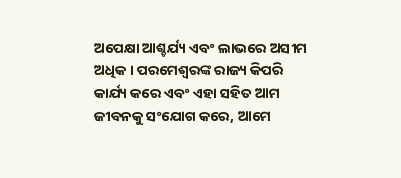ଅପେକ୍ଷା ଆଶ୍ଚର୍ଯ୍ୟ ଏବଂ ଲାଭରେ ଅସୀମ ଅଧିକ । ପରମେଶ୍ୱରଙ୍କ ରାଜ୍ୟ କିପରି କାର୍ଯ୍ୟ କରେ ଏବଂ ଏହା ସହିତ ଆମ ଜୀବନକୁ ସଂଯୋଗ କରେ, ଆମେ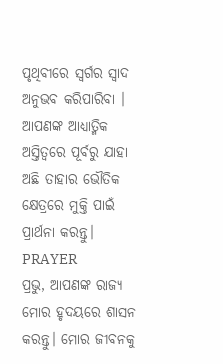ପୃଥିବୀରେ ସ୍ୱର୍ଗର ସ୍ୱାଦ ଅନୁଭବ କରିପାରିବା ।
ଆପଣଙ୍କ ଆଧ୍ୟାତ୍ମିକ ଅସ୍ତିତ୍ୱରେ ପୂର୍ବରୁ ଯାହା ଅଛି ତାହାର ଭୌତିକ କ୍ଷେତ୍ରରେ ମୁକ୍ତି ପାଇଁ ପ୍ରାର୍ଥନା କରନ୍ତୁ।
PRAYER
ପ୍ରଭୁ, ଆପଣଙ୍କ ରାଜ୍ୟ ମୋର ହୃଦୟରେ ଶାସନ କରନ୍ତୁ। ମୋର ଜୀବନକୁ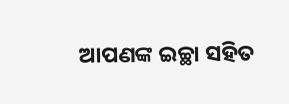ଆପଣଙ୍କ ଇଚ୍ଛା ସହିତ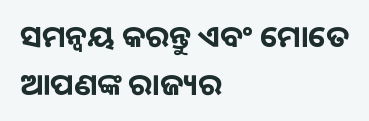ସମନ୍ୱୟ କରନ୍ତୁ ଏବଂ ମୋତେ ଆପଣଙ୍କ ରାଜ୍ୟର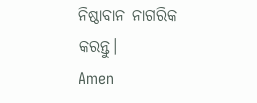ନିଷ୍ଠାବାନ ନାଗରିକ କରନ୍ତୁ।
Amen